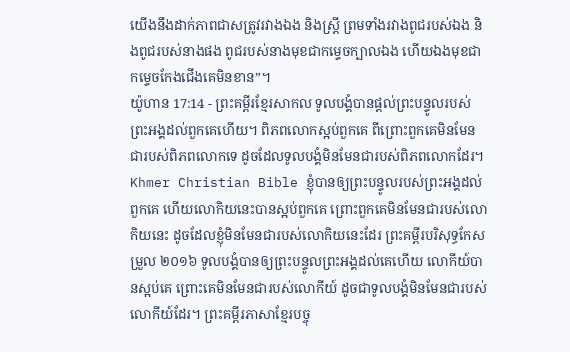យើងនឹងដាក់ភាពជាសត្រូវរវាងឯង និងស្ត្រី ព្រមទាំងរវាងពូជរបស់ឯង និងពូជរបស់នាងផង ពូជរបស់នាងមុខជាកម្ទេចក្បាលឯង ហើយឯងមុខជាកម្ទេចកែងជើងគេមិនខាន”។
យ៉ូហាន 17:14 - ព្រះគម្ពីរខ្មែរសាកល ទូលបង្គំបានផ្ដល់ព្រះបន្ទូលរបស់ព្រះអង្គដល់ពួកគេហើយ។ ពិភពលោកស្អប់ពួកគេ ពីព្រោះពួកគេមិនមែនជារបស់ពិភពលោកទេ ដូចដែលទូលបង្គំមិនមែនជារបស់ពិភពលោកដែរ។ Khmer Christian Bible ខ្ញុំបានឲ្យព្រះបន្ទូលរបស់ព្រះអង្គដល់ពួកគេ ហើយលោកិយនេះបានស្អប់ពួកគេ ព្រោះពួកគេមិនមែនជារបស់លោកិយនេះ ដូចដែលខ្ញុំមិនមែនជារបស់លោកិយនេះដែរ ព្រះគម្ពីរបរិសុទ្ធកែសម្រួល ២០១៦ ទូលបង្គំបានឲ្យព្រះបន្ទូលព្រះអង្គដល់គេហើយ លោកីយ៍បានស្អប់គេ ព្រោះគេមិនមែនជារបស់លោកីយ៍ ដូចជាទូលបង្គំមិនមែនជារបស់លោកីយ៍ដែរ។ ព្រះគម្ពីរភាសាខ្មែរបច្ចុ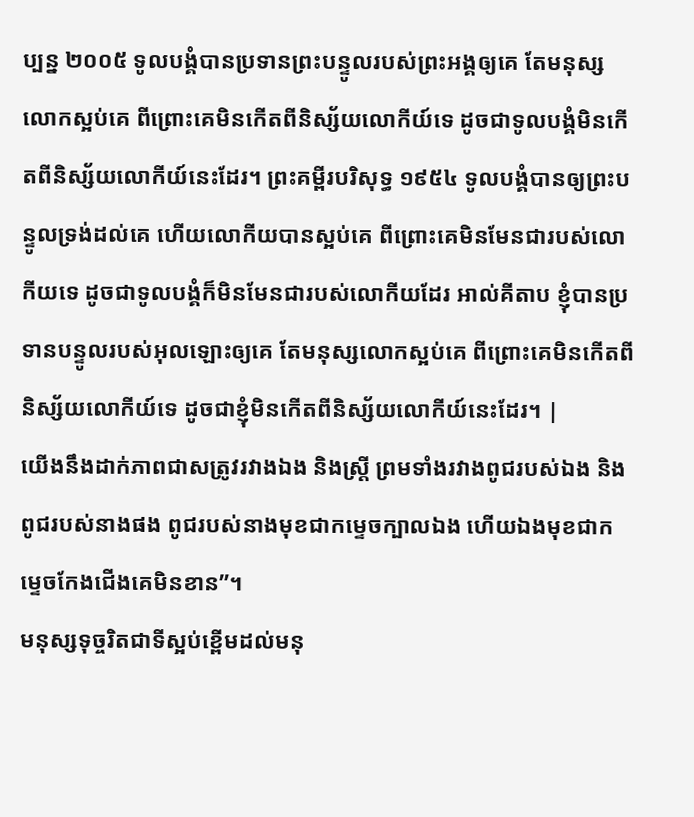ប្បន្ន ២០០៥ ទូលបង្គំបានប្រទានព្រះបន្ទូលរបស់ព្រះអង្គឲ្យគេ តែមនុស្សលោកស្អប់គេ ពីព្រោះគេមិនកើតពីនិស្ស័យលោកីយ៍ទេ ដូចជាទូលបង្គំមិនកើតពីនិស្ស័យលោកីយ៍នេះដែរ។ ព្រះគម្ពីរបរិសុទ្ធ ១៩៥៤ ទូលបង្គំបានឲ្យព្រះបន្ទូលទ្រង់ដល់គេ ហើយលោកីយបានស្អប់គេ ពីព្រោះគេមិនមែនជារបស់លោកីយទេ ដូចជាទូលបង្គំក៏មិនមែនជារបស់លោកីយដែរ អាល់គីតាប ខ្ញុំបានប្រទានបន្ទូលរបស់អុលឡោះឲ្យគេ តែមនុស្សលោកស្អប់គេ ពីព្រោះគេមិនកើតពីនិស្ស័យលោកីយ៍ទេ ដូចជាខ្ញុំមិនកើតពីនិស្ស័យលោកីយ៍នេះដែរ។ |
យើងនឹងដាក់ភាពជាសត្រូវរវាងឯង និងស្ត្រី ព្រមទាំងរវាងពូជរបស់ឯង និងពូជរបស់នាងផង ពូជរបស់នាងមុខជាកម្ទេចក្បាលឯង ហើយឯងមុខជាកម្ទេចកែងជើងគេមិនខាន”។
មនុស្សទុច្ចរិតជាទីស្អប់ខ្ពើមដល់មនុ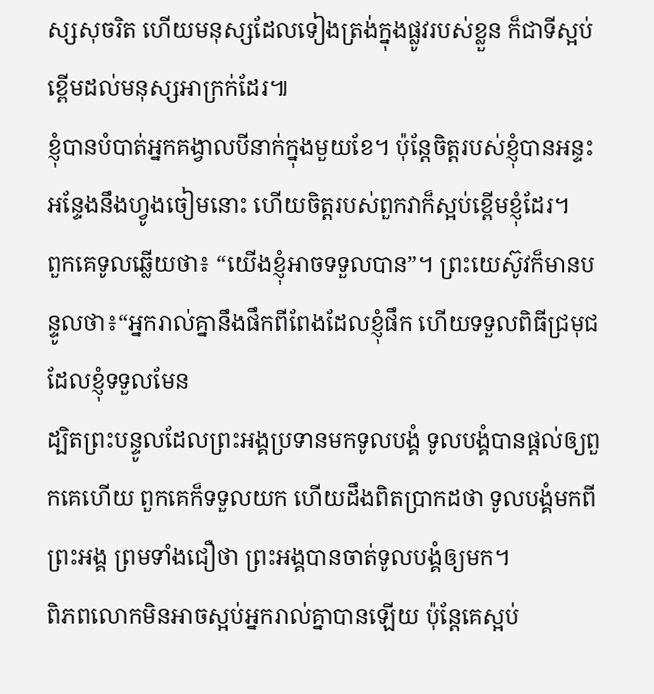ស្សសុចរិត ហើយមនុស្សដែលទៀងត្រង់ក្នុងផ្លូវរបស់ខ្លួន ក៏ជាទីស្អប់ខ្ពើមដល់មនុស្សអាក្រក់ដែរ៕
ខ្ញុំបានបំបាត់អ្នកគង្វាលបីនាក់ក្នុងមួយខែ។ ប៉ុន្តែចិត្តរបស់ខ្ញុំបានអន្ទះអន្ទែងនឹងហ្វូងចៀមនោះ ហើយចិត្តរបស់ពួកវាក៏ស្អប់ខ្ពើមខ្ញុំដែរ។
ពួកគេទូលឆ្លើយថា៖ “យើងខ្ញុំអាចទទួលបាន”។ ព្រះយេស៊ូវក៏មានបន្ទូលថា៖“អ្នករាល់គ្នានឹងផឹកពីពែងដែលខ្ញុំផឹក ហើយទទួលពិធីជ្រមុជដែលខ្ញុំទទួលមែន
ដ្បិតព្រះបន្ទូលដែលព្រះអង្គប្រទានមកទូលបង្គំ ទូលបង្គំបានផ្ដល់ឲ្យពួកគេហើយ ពួកគេក៏ទទួលយក ហើយដឹងពិតប្រាកដថា ទូលបង្គំមកពីព្រះអង្គ ព្រមទាំងជឿថា ព្រះអង្គបានចាត់ទូលបង្គំឲ្យមក។
ពិភពលោកមិនអាចស្អប់អ្នករាល់គ្នាបានឡើយ ប៉ុន្តែគេស្អប់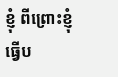ខ្ញុំ ពីព្រោះខ្ញុំធ្វើប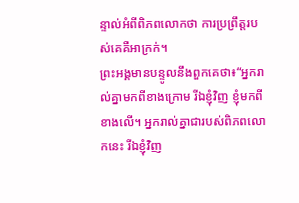ន្ទាល់អំពីពិភពលោកថា ការប្រព្រឹត្តរបស់គេគឺអាក្រក់។
ព្រះអង្គមានបន្ទូលនឹងពួកគេថា៖“អ្នករាល់គ្នាមកពីខាងក្រោម រីឯខ្ញុំវិញ ខ្ញុំមកពីខាងលើ។ អ្នករាល់គ្នាជារបស់ពិភពលោកនេះ រីឯខ្ញុំវិញ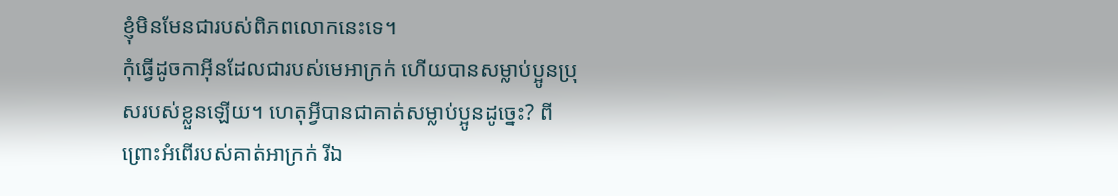ខ្ញុំមិនមែនជារបស់ពិភពលោកនេះទេ។
កុំធ្វើដូចកាអ៊ីនដែលជារបស់មេអាក្រក់ ហើយបានសម្លាប់ប្អូនប្រុសរបស់ខ្លួនឡើយ។ ហេតុអ្វីបានជាគាត់សម្លាប់ប្អូនដូច្នេះ? ពីព្រោះអំពើរបស់គាត់អាក្រក់ រីឯ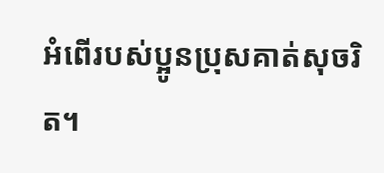អំពើរបស់ប្អូនប្រុសគាត់សុចរិត។